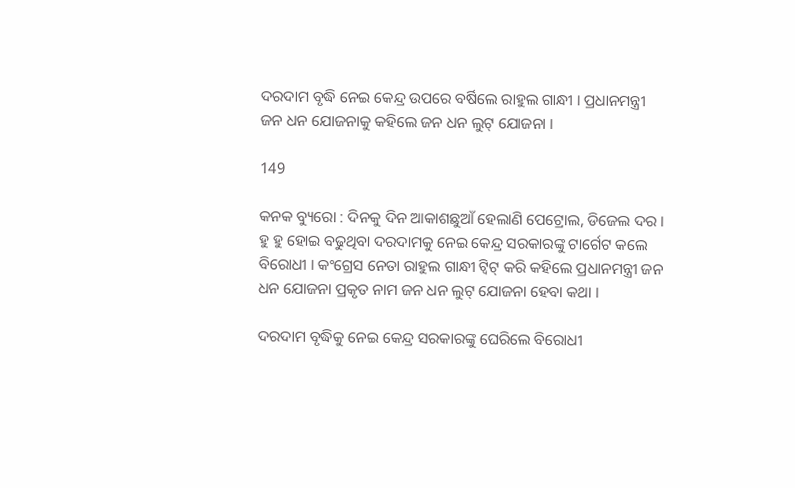ଦରଦାମ ବୃଦ୍ଧି ନେଇ କେନ୍ଦ୍ର ଉପରେ ବର୍ଷିଲେ ରାହୁଲ ଗାନ୍ଧୀ । ପ୍ରଧାନମନ୍ତ୍ରୀ ଜନ ଧନ ଯୋଜନାକୁ କହିଲେ ଜନ ଧନ ଲୁଟ୍ ଯୋଜନା ।

149

କନକ ବ୍ୟୁରୋ : ଦିନକୁ ଦିନ ଆକାଶଛୁଆଁ ହେଲାଣି ପେଟ୍ରୋଲ, ଡିଜେଲ ଦର । ହୁ ହୁ ହୋଇ ବଢୁଥିବା ଦରଦାମକୁ ନେଇ କେନ୍ଦ୍ର ସରକାରଙ୍କୁ ଟାର୍ଗେଟ କଲେ ବିରୋଧୀ । କଂଗ୍ରେସ ନେତା ରାହୁଲ ଗାନ୍ଧୀ ଟ୍ୱିଟ୍ କରି କହିଲେ ପ୍ରଧାନମନ୍ତ୍ରୀ ଜନ ଧନ ଯୋଜନା ପ୍ରକୃତ ନାମ ଜନ ଧନ ଲୁଟ୍ ଯୋଜନା ହେବା କଥା ।

ଦରଦାମ ବୃଦ୍ଧିକୁ ନେଇ କେନ୍ଦ୍ର ସରକାରଙ୍କୁ ଘେରିଲେ ବିରୋଧୀ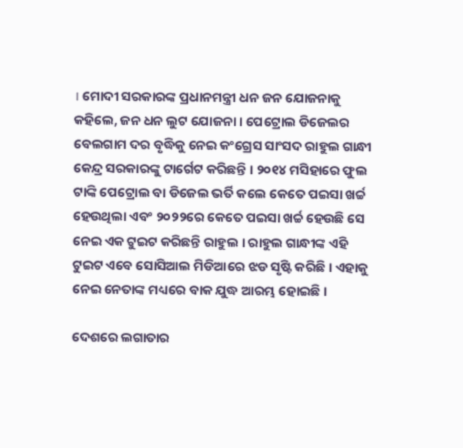। ମୋଦୀ ସରକାରଙ୍କ ପ୍ରଧାନମନ୍ତ୍ରୀ ଧନ ଜନ ଯୋଜନାକୁ କହିଲେ, ଜନ ଧନ ଲୁଟ ଯୋଜନା । ପେଟ୍ରୋଲ ଡିଜେଲର ବେଲଗାମ ଦର ବୃଦ୍ଧିକୁ ନେଇ କଂଗ୍ରେସ ସାଂସଦ ରାହୁଲ ଗାନ୍ଧୀ କେନ୍ଦ୍ର ସରକାରଙ୍କୁ ଟାର୍ଗେଟ କରିଛନ୍ତି । ୨୦୧୪ ମସିହାରେ ଫୁଲ ଟାଙ୍କି ପେଟ୍ରୋଲ ବା ଡିଜେଲ ଭର୍ତି କଲେ କେତେ ପଇସା ଖର୍ଚ୍ଚ ହେଉଥିଲା ଏବଂ ୨୦୨୨ରେ କେତେ ପଇସା ଖର୍ଚ୍ଚ ହେଉଛି ସେ ନେଇ ଏକ ଟୁଇଟ କରିଛନ୍ତି ରାହୁଲ । ରାହୁଲ ଗାନ୍ଧୀଙ୍କ ଏହି ଟୁଇଟ ଏବେ ସୋସିଆଲ ମିଡିଆରେ ଝଡ ସୃଷ୍ଟି କରିଛି । ଏହାକୁ ନେଇ ନେତାଙ୍କ ମଧ୍ୟରେ ବାକ ଯୁଦ୍ଧ ଆରମ୍ଭ ହୋଇଛି ।

ଦେଶରେ ଲଗାତାର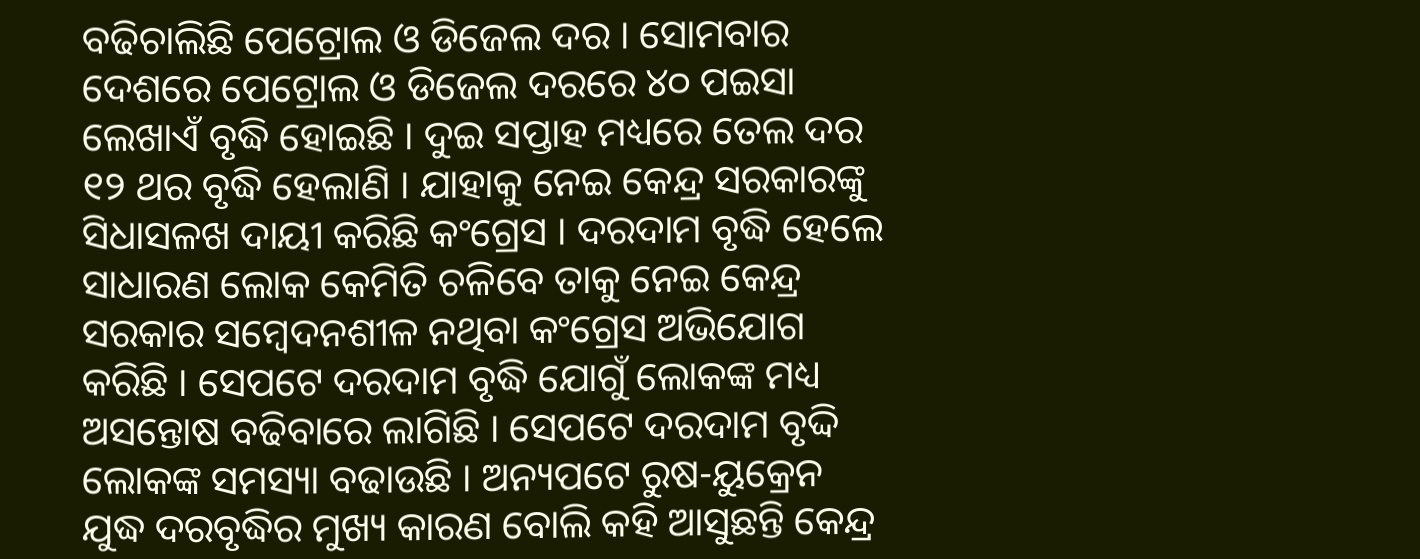ବଢିଚାଲିଛି ପେଟ୍ରୋଲ ଓ ଡିଜେଲ ଦର । ସୋମବାର ଦେଶରେ ପେଟ୍ରୋଲ ଓ ଡିଜେଲ ଦରରେ ୪୦ ପଇସା ଲେଖାଏଁ ବୃଦ୍ଧି ହୋଇଛି । ଦୁଇ ସପ୍ତାହ ମଧ୍ୟରେ ତେଲ ଦର ୧୨ ଥର ବୃଦ୍ଧି ହେଲାଣି । ଯାହାକୁ ନେଇ କେନ୍ଦ୍ର ସରକାରଙ୍କୁ ସିଧାସଳଖ ଦାୟୀ କରିଛି କଂଗ୍ରେସ । ଦରଦାମ ବୃଦ୍ଧି ହେଲେ ସାଧାରଣ ଲୋକ କେମିତି ଚଳିବେ ତାକୁ ନେଇ କେନ୍ଦ୍ର ସରକାର ସମ୍ବେଦନଶୀଳ ନଥିବା କଂଗ୍ରେସ ଅଭିଯୋଗ କରିଛି । ସେପଟେ ଦରଦାମ ବୃଦ୍ଧି ଯୋଗୁଁ ଲୋକଙ୍କ ମଧ୍ୟ ଅସନ୍ତୋଷ ବଢିବାରେ ଲାଗିଛି । ସେପଟେ ଦରଦାମ ବୃଦ୍ଦି ଲୋକଙ୍କ ସମସ୍ୟା ବଢାଉଛି । ଅନ୍ୟପଟେ ରୁଷ-ୟୁକ୍ରେନ ଯୁଦ୍ଧ ଦରବୃଦ୍ଧିର ମୁଖ୍ୟ କାରଣ ବୋଲି କହି ଆସୁଛନ୍ତି କେନ୍ଦ୍ର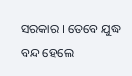ସରକାର । ତେବେ ଯୁଦ୍ଧ ବନ୍ଦ ହେଲେ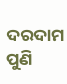ଦରଦାମ ପୁଣି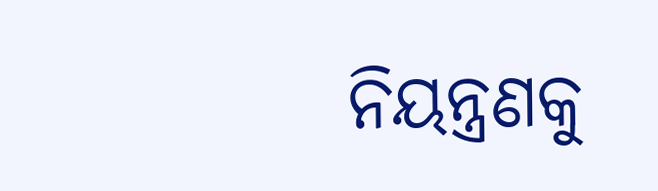ନିୟନ୍ତ୍ରଣକୁ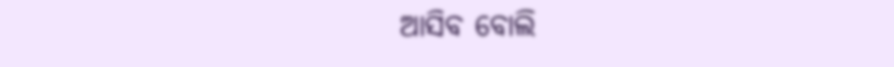ଆସିବ ବୋଲି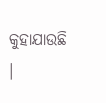କୁହାଯାଉଛି ।